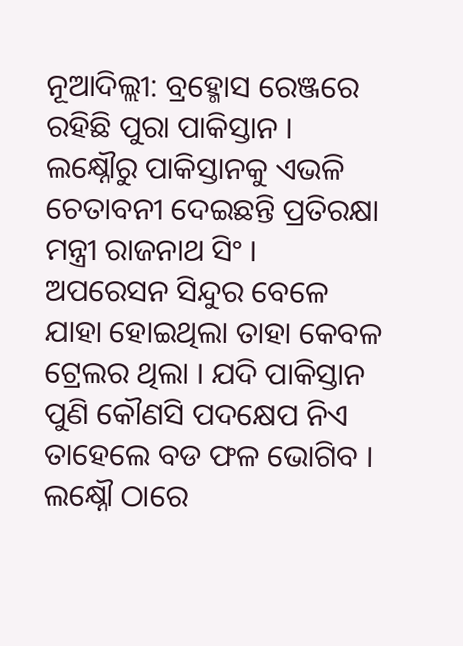ନୂଆଦିଲ୍ଲୀ: ବ୍ରହ୍ମୋସ ରେଞ୍ଜରେ ରହିଛି ପୁରା ପାକିସ୍ତାନ । ଲକ୍ଷ୍ନୌରୁ ପାକିସ୍ତାନକୁ ଏଭଳି ଚେତାବନୀ ଦେଇଛନ୍ତି ପ୍ରତିରକ୍ଷା ମନ୍ତ୍ରୀ ରାଜନାଥ ସିଂ । ଅପରେସନ ସିନ୍ଦୁର ବେଳେ ଯାହା ହୋଇଥିଲା ତାହା କେବଳ ଟ୍ରେଲର ଥିଲା । ଯଦି ପାକିସ୍ତାନ ପୁଣି କୌଣସି ପଦକ୍ଷେପ ନିଏ ତାହେଲେ ବଡ ଫଳ ଭୋଗିବ । ଲକ୍ଷ୍ନୌ ଠାରେ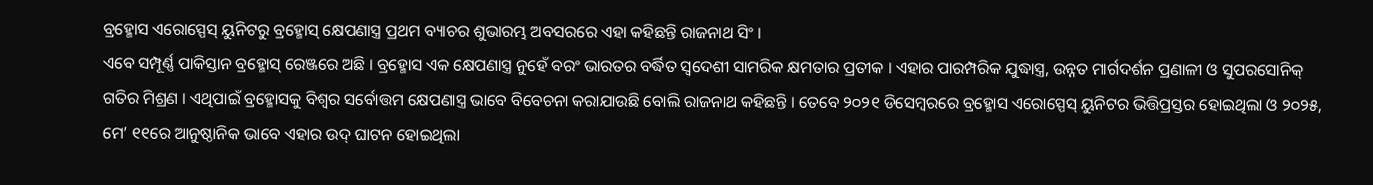ବ୍ରହ୍ମୋସ ଏରୋସ୍ପେସ୍ ୟୁନିଟରୁ ବ୍ରହ୍ମୋସ୍ କ୍ଷେପଣାସ୍ତ୍ର ପ୍ରଥମ ବ୍ୟାଚର ଶୁଭାରମ୍ଭ ଅବସରରେ ଏହା କହିଛନ୍ତି ରାଜନାଥ ସିଂ ।
ଏବେ ସମ୍ପୂର୍ଣ୍ଣ ପାକିସ୍ତାନ ବ୍ରହ୍ମୋସ୍ ରେଞ୍ଜରେ ଅଛି । ବ୍ରହ୍ମୋସ ଏକ କ୍ଷେପଣାସ୍ତ୍ର ନୁହେଁ ବରଂ ଭାରତର ବର୍ଦ୍ଧିତ ସ୍ୱଦେଶୀ ସାମରିକ କ୍ଷମତାର ପ୍ରତୀକ । ଏହାର ପାରମ୍ପରିକ ଯୁଦ୍ଧାସ୍ତ୍ର, ଉନ୍ନତ ମାର୍ଗଦର୍ଶନ ପ୍ରଣାଳୀ ଓ ସୁପରସୋନିକ୍ ଗତିର ମିଶ୍ରଣ । ଏଥିପାଇଁ ବ୍ରହ୍ମୋସକୁ ବିଶ୍ୱର ସର୍ବୋତ୍ତମ କ୍ଷେପଣାସ୍ତ୍ର ଭାବେ ବିବେଚନା କରାଯାଉଛି ବୋଲି ରାଜନାଥ କହିଛନ୍ତି । ତେବେ ୨୦୨୧ ଡିସେମ୍ବରରେ ବ୍ରହ୍ମୋସ ଏରୋସ୍ପେସ୍ ୟୁନିଟର ଭିତ୍ତିପ୍ରସ୍ତର ହୋଇଥିଲା ଓ ୨୦୨୫, ମେ’ ୧୧ରେ ଆନୁଷ୍ଠାନିକ ଭାବେ ଏହାର ଉଦ୍ ଘାଟନ ହୋଇଥିଲା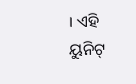। ଏହି ୟୁନିଟ୍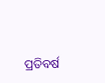ପ୍ରତିବର୍ଷ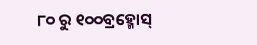୮୦ ରୁ ୧୦୦ବ୍ରହ୍ମୋସ୍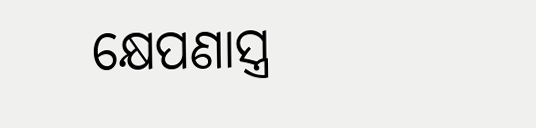କ୍ଷେପଣାସ୍ତ୍ର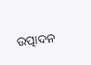ଉତ୍ପାଦନ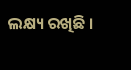ଲକ୍ଷ୍ୟ ରଖିଛି ।